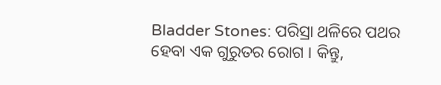Bladder Stones: ପରିସ୍ରା ଥଳିରେ ପଥର ହେବା ଏକ ଗୁରୁତର ରୋଗ । କିନ୍ତୁ,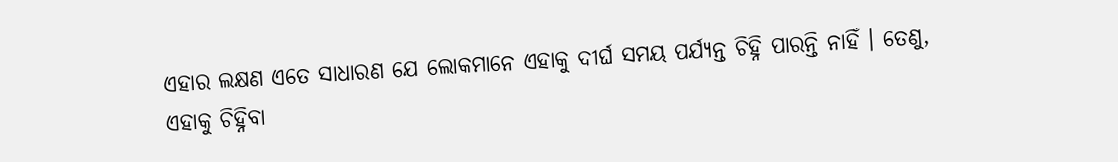ଏହାର ଲକ୍ଷଣ ଏତେ ସାଧାରଣ ଯେ ଲୋକମାନେ ଏହାକୁ ଦୀର୍ଘ ସମୟ ପର୍ଯ୍ୟନ୍ତ ଚିହ୍ନି ପାରନ୍ତି ନାହିଁ । ତେଣୁ, ଏହାକୁ ଚିହ୍ନିବା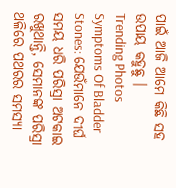ପାଇଁ ଆଜି ଆମେ କିଛି ସହ ଉପାୟ କହୁଛୁ ।
Trending Photos
Symptoms Of Bladder Stones: ଯେଉଁମାନେ ଦୀର୍ଘ ସମୟ ଧରି ପରିସ୍ରା ଅଟକାଇ ରଖୁଥାନ୍ତି, ସେମାନଙ୍କ ପରିସ୍ରା ଥଳିରେ ପଥରର ସମସ୍ୟା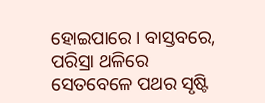ହୋଇପାରେ । ବାସ୍ତବରେ, ପରିସ୍ରା ଥଳିରେ ସେତବେଳେ ପଥର ସୃଷ୍ଟି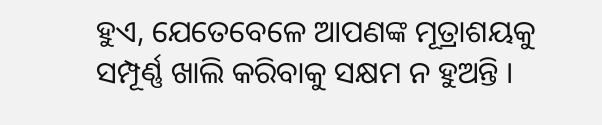ହୁଏ, ଯେତେବେଳେ ଆପଣଙ୍କ ମୂତ୍ରାଶୟକୁ ସମ୍ପୂର୍ଣ୍ଣ ଖାଲି କରିବାକୁ ସକ୍ଷମ ନ ହୁଅନ୍ତି ।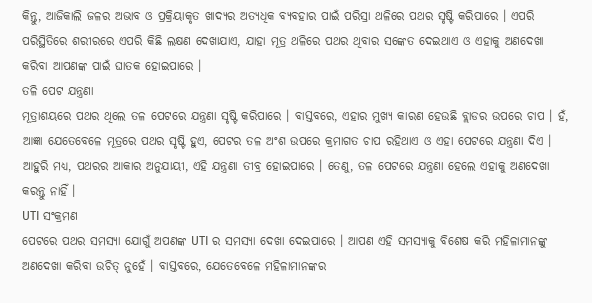କିନ୍ତୁ, ଆଜିକାଲି ଜଳର ଅଭାବ ଓ ପ୍ରକ୍ରିୟାକୃତ ଖାଦ୍ୟର ଅତ୍ୟଧିକ ବ୍ୟବହାର ପାଇଁ ପରିସ୍ରା ଥଳିରେ ପଥର ସୃଷ୍ଟି କରିପାରେ । ଏପରି ପରିସ୍ଥିତିରେ ଶରୀରରେ ଏପରି କିଛି ଲକ୍ଷଣ ଦେଖାଯାଏ, ଯାହା ମୂତ୍ର ଥଳିରେ ପଥର ଥିବାର ସଙ୍କେତ ଦେଇଥାଏ ଓ ଏହାକୁ ଅଣଦେଖା କରିବା ଆପଣଙ୍କ ପାଇଁ ଘାତକ ହୋଇପାରେ ।
ତଳି ପେଟ ଯନ୍ତ୍ରଣା
ମୂତ୍ରାଶୟରେ ପଥର ଥିଲେ ତଳ ପେଟରେ ଯନ୍ତ୍ରଣା ସୃଷ୍ଟି କରିପାରେ । ବାସ୍ତବରେ, ଏହାର ମୁଖ୍ୟ କାରଣ ହେଉଛି ବ୍ଲାଡର ଉପରେ ଚାପ । ହଁ, ଆଜ୍ଞା ଯେତେବେଳେ ମୂତ୍ରରେ ପଥର ସୃଷ୍ଟି ହୁଏ, ପେଟର ତଳ ଅଂଶ ଉପରେ କ୍ରମାଗତ ଚାପ ରହିଥାଏ ଓ ଏହା ପେଟରେ ଯନ୍ତ୍ରଣା ଦିଏ । ଆହୁରି ମଧ୍ୟ, ପଥରର ଆକାର ଅନୁଯାୟୀ, ଏହି ଯନ୍ତ୍ରଣା ତୀବ୍ର ହୋଇପାରେ । ତେଣୁ, ତଳ ପେଟରେ ଯନ୍ତ୍ରଣା ହେଲେ ଏହାକୁ ଅଣଦେଖା କରନ୍ତୁ ନାହିଁ ।
UTI ସଂକ୍ରମଣ
ପେଟରେ ପଥର ସମସ୍ୟା ଯୋଗୁଁ ଅପଣଙ୍କ UTI ର ସମସ୍ୟା ଦେଖା ଦେଇପାରେ । ଆପଣ ଏହି ସମସ୍ୟାକୁ ବିଶେଷ କରି ମହିଳାମାନଙ୍କୁ ଅଣଦେଖା କରିବା ଉଚିତ୍ ନୁହେଁ । ବାସ୍ତବରେ, ଯେତେବେଳେ ମହିଳାମାନଙ୍କର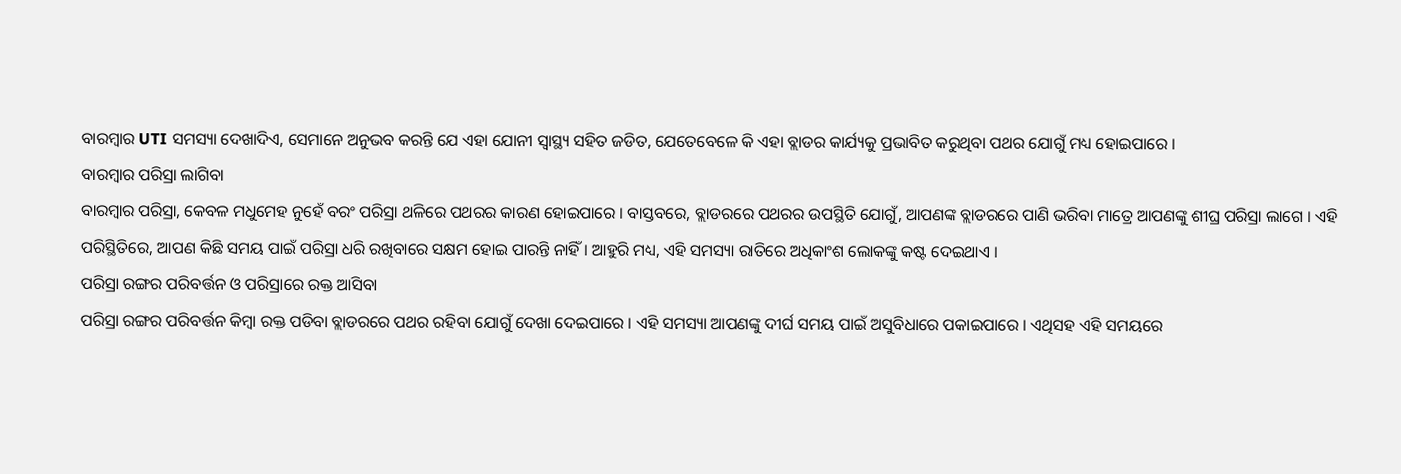ବାରମ୍ବାର UTI ସମସ୍ୟା ଦେଖାଦିଏ, ସେମାନେ ଅନୁଭବ କରନ୍ତି ଯେ ଏହା ଯୋନୀ ସ୍ୱାସ୍ଥ୍ୟ ସହିତ ଜଡିତ, ଯେତେବେଳେ କି ଏହା ବ୍ଲାଡର କାର୍ଯ୍ୟକୁ ପ୍ରଭାବିତ କରୁଥିବା ପଥର ଯୋଗୁଁ ମଧ୍ୟ ହୋଇପାରେ ।
ବାରମ୍ବାର ପରିସ୍ରା ଲାଗିବା
ବାରମ୍ବାର ପରିସ୍ରା, କେବଳ ମଧୁମେହ ନୁହେଁ ବରଂ ପରିସ୍ରା ଥଳିରେ ପଥରର କାରଣ ହୋଇପାରେ । ବାସ୍ତବରେ, ବ୍ଲାଡରରେ ପଥରର ଉପସ୍ଥିତି ଯୋଗୁଁ, ଆପଣଙ୍କ ବ୍ଲାଡରରେ ପାଣି ଭରିବା ମାତ୍ରେ ଆପଣଙ୍କୁ ଶୀଘ୍ର ପରିସ୍ରା ଲାଗେ । ଏହି ପରିସ୍ଥିତିରେ, ଆପଣ କିଛି ସମୟ ପାଇଁ ପରିସ୍ରା ଧରି ରଖିବାରେ ସକ୍ଷମ ହୋଇ ପାରନ୍ତି ନାହିଁ । ଆହୁରି ମଧ୍ୟ, ଏହି ସମସ୍ୟା ରାତିରେ ଅଧିକାଂଶ ଲୋକଙ୍କୁ କଷ୍ଟ ଦେଇଥାଏ ।
ପରିସ୍ରା ରଙ୍ଗର ପରିବର୍ତ୍ତନ ଓ ପରିସ୍ରାରେ ରକ୍ତ ଆସିବା
ପରିସ୍ରା ରଙ୍ଗର ପରିବର୍ତ୍ତନ କିମ୍ବା ରକ୍ତ ପଡିବା ବ୍ଲାଡରରେ ପଥର ରହିବା ଯୋଗୁଁ ଦେଖା ଦେଇପାରେ । ଏହି ସମସ୍ୟା ଆପଣଙ୍କୁ ଦୀର୍ଘ ସମୟ ପାଇଁ ଅସୁବିଧାରେ ପକାଇପାରେ । ଏଥିସହ ଏହି ସମୟରେ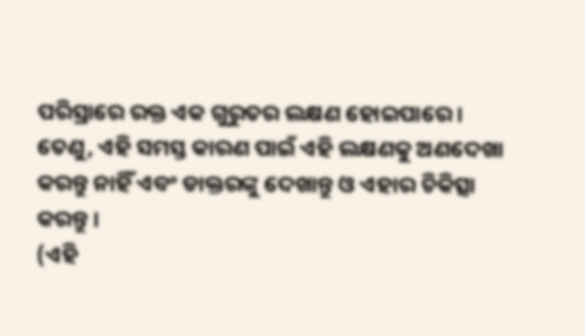ପରିସ୍ରାରେ ରକ୍ତ ଏକ ଗୁରୁତର ଲକ୍ଷଣ ହୋଇପାରେ । ତେଣୁ, ଏହି ସମସ୍ତ କାରଣ ପାଇଁ ଏହି ଲକ୍ଷଣକୁ ଅଣଦେଖା କରନ୍ତୁ ନାହିଁ ଏବଂ ଡାକ୍ତରଙ୍କୁ ଦେଖାନ୍ତୁ ଓ ଏହାର ଚିକିତ୍ସା କରନ୍ତୁ ।
(ଏହି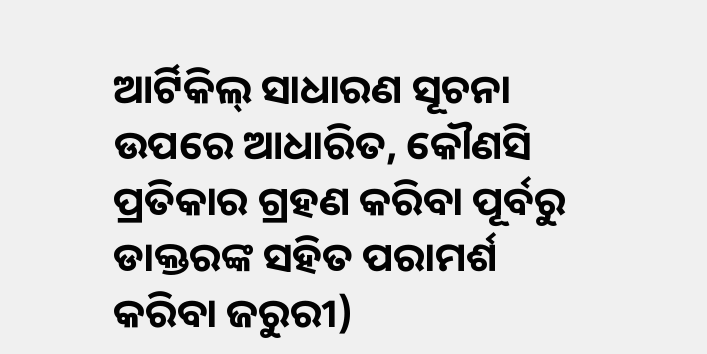ଆର୍ଟିକିଲ୍ ସାଧାରଣ ସୂଚନା ଉପରେ ଆଧାରିତ, କୌଣସି ପ୍ରତିକାର ଗ୍ରହଣ କରିବା ପୂର୍ବରୁ ଡାକ୍ତରଙ୍କ ସହିତ ପରାମର୍ଶ କରିବା ଜରୁରୀ)